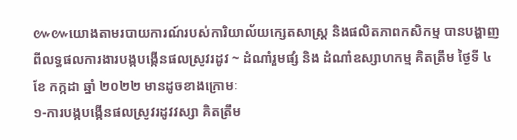៚៚យោងតាមរបាយការណ៍របស់ការិយាល័យក្សេតសាស្រ្ត និងផលិតភាពកសិកម្ម បានបង្ហាញពីលទ្ធផលការងារបង្កបង្កើនផលស្រូវរដូវ ~ ដំណាំរួមផ្សំ និង ដំណាំឧស្សាហកម្ម គិតត្រឹម ថ្ងៃទី ៤ ខែ កក្កដា ឆ្នាំ ២០២២ មានដូចខាងក្រោមៈ
១-ការបង្កបង្កើនផលស្រូវរដូវវស្សា គិតត្រឹម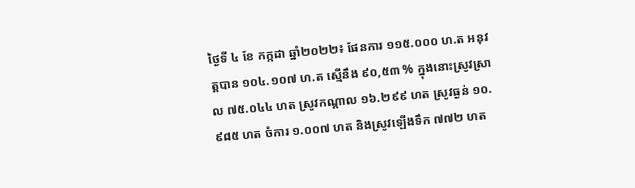ថ្ងៃទី ៤ ខែ កក្កដា ឆ្នាំ២០២២៖ ផែនការ ១១៥.០០០ ហ.ត អនុវត្តបាន ១០៤.១០៧ ហ.ត ស្មើនឹង ៩០,៥៣ % ក្នុងនោះស្រូវស្រាល ៧៥.០៤៤ ហត ស្រូវកណ្ដាល ១៦.២៩៩ ហត ស្រូវធ្ងន់ ១០.៩៨៥ ហត ចំការ ១.០០៧ ហត និងស្រូវឡើងទឹក ៧៧២ ហត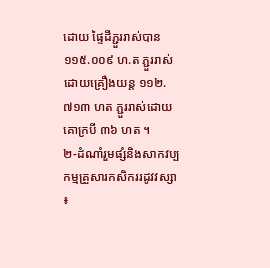ដោយ ផ្ទៃដីភ្ជួររាស់បាន ១១៥.០០៩ ហ.ត ភ្ជួររាស់ដោយគ្រឿងយន្ត ១១២.៧១៣ ហត ភ្ជួររាស់ដោយគោក្របី ៣៦ ហត ។
២-ដំណាំរួមផ្សំនិងសាកវប្បកម្មគ្រួសារកសិកររដូវវស្សា ៖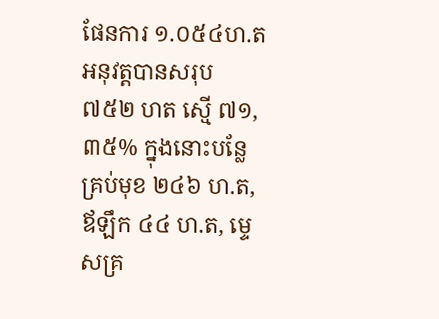ផែនការ ១.០៥៤ហ.ត អនុវត្តបានសរុប ៧៥២ ហត ស្មើ ៧១,៣៥% ក្នុងនោះបន្លែគ្រប់មុខ ២៤៦ ហ.ត, ឪឡឹក ៤៤ ហ.ត, ម្ទេសគ្រ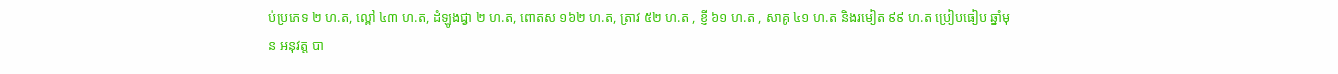ប់ប្រភេទ ២ ហ.ត, ល្ពៅ ៤៣ ហ.ត, ដំឡូងជ្វា ២ ហ.ត, ពោតស ១៦២ ហ.ត, ត្រាវ ៥២ ហ.ត , ខ្ញី ៦១ ហ.ត , សាគូ ៤១ ហ.ត និងរមៀត ៩៩ ហ.ត ប្រៀបធៀប ឆ្នាំមុន អនុវត្ត បា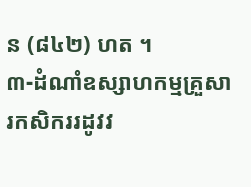ន (៨៤២) ហត ។
៣-ដំណាំឧស្សាហកម្មគ្រួសារកសិកររដូវវ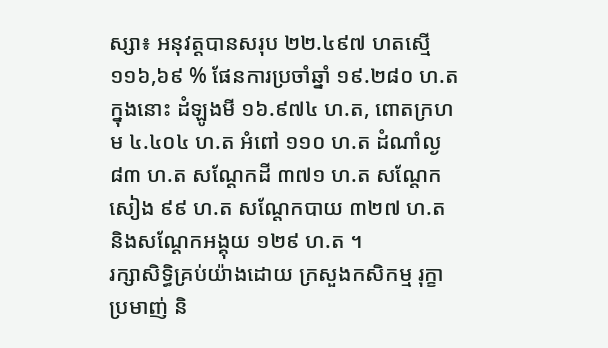ស្សា៖ អនុវត្តបានសរុប ២២.៤៩៧ ហតស្មើ ១១៦,៦៩ % ផែនការប្រចាំឆ្នាំ ១៩.២៨០ ហ.ត ក្នុងនោះ ដំឡូងមី ១៦.៩៧៤ ហ.ត, ពោតក្រហម ៤.៤០៤ ហ.ត អំពៅ ១១០ ហ.ត ដំណាំល្ង ៨៣ ហ.ត សណ្តែកដី ៣៧១ ហ.ត សណ្តែកសៀង ៩៩ ហ.ត សណ្តែកបាយ ៣២៧ ហ.ត និងសណ្តែកអង្គុយ ១២៩ ហ.ត ។
រក្សាសិទិ្ធគ្រប់យ៉ាងដោយ ក្រសួងកសិកម្ម រុក្ខាប្រមាញ់ និ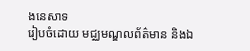ងនេសាទ
រៀបចំដោយ មជ្ឈមណ្ឌលព័ត៌មាន និងឯ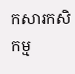កសារកសិកម្ម